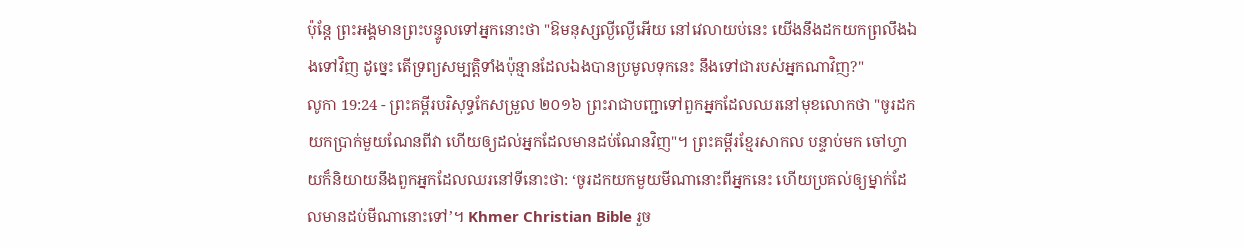ប៉ុន្តែ ព្រះអង្គមានព្រះបន្ទូលទៅអ្នកនោះថា "ឱមនុស្សល្ងីល្ងើអើយ នៅវេលាយប់នេះ យើងនឹងដកយកព្រលឹងឯងទៅវិញ ដូច្នេះ តើទ្រព្យសម្បត្តិទាំងប៉ុន្មានដែលឯងបានប្រមូលទុកនេះ នឹងទៅជារបស់អ្នកណាវិញ?"
លូកា 19:24 - ព្រះគម្ពីរបរិសុទ្ធកែសម្រួល ២០១៦ ព្រះរាជាបញ្ជាទៅពួកអ្នកដែលឈរនៅមុខលោកថា "ចូរដកយកប្រាក់មួយណែនពីវា ហើយឲ្យដល់អ្នកដែលមានដប់ណែនវិញ"។ ព្រះគម្ពីរខ្មែរសាកល បន្ទាប់មក ចៅហ្វាយក៏និយាយនឹងពួកអ្នកដែលឈរនៅទីនោះថា: ‘ចូរដកយកមួយមីណានោះពីអ្នកនេះ ហើយប្រគល់ឲ្យម្នាក់ដែលមានដប់មីណានោះទៅ’។ Khmer Christian Bible រួច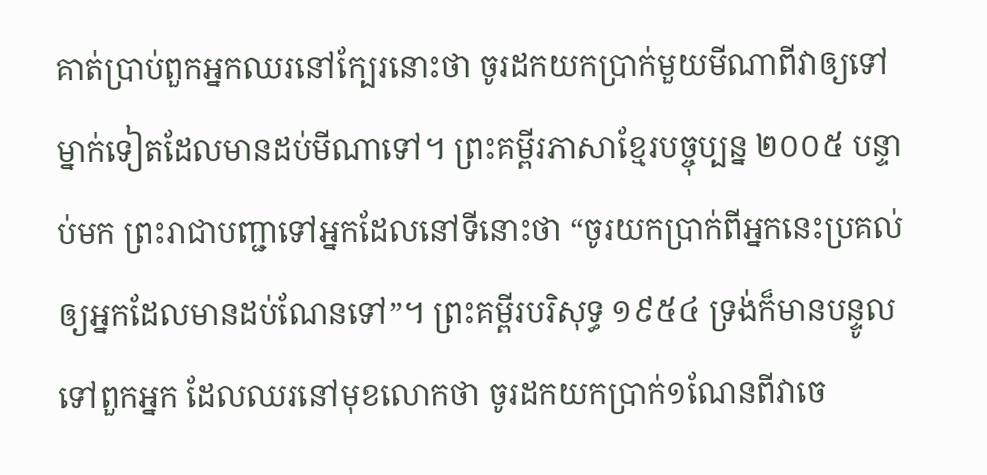គាត់ប្រាប់ពួកអ្នកឈរនៅក្បែរនោះថា ចូរដកយកប្រាក់មួយមីណាពីវាឲ្យទៅម្នាក់ទៀតដែលមានដប់មីណាទៅ។ ព្រះគម្ពីរភាសាខ្មែរបច្ចុប្បន្ន ២០០៥ បន្ទាប់មក ព្រះរាជាបញ្ជាទៅអ្នកដែលនៅទីនោះថា “ចូរយកប្រាក់ពីអ្នកនេះប្រគល់ឲ្យអ្នកដែលមានដប់ណែនទៅ”។ ព្រះគម្ពីរបរិសុទ្ធ ១៩៥៤ ទ្រង់ក៏មានបន្ទូលទៅពួកអ្នក ដែលឈរនៅមុខលោកថា ចូរដកយកប្រាក់១ណែនពីវាចេ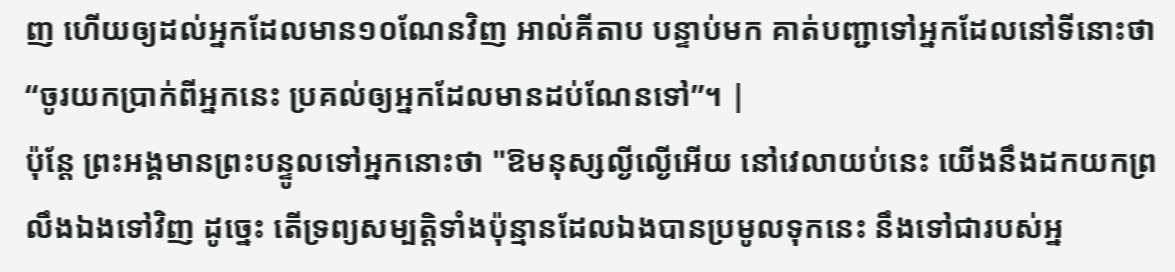ញ ហើយឲ្យដល់អ្នកដែលមាន១០ណែនវិញ អាល់គីតាប បន្ទាប់មក គាត់បញ្ជាទៅអ្នកដែលនៅទីនោះថា “ចូរយកប្រាក់ពីអ្នកនេះ ប្រគល់ឲ្យអ្នកដែលមានដប់ណែនទៅ”។ |
ប៉ុន្តែ ព្រះអង្គមានព្រះបន្ទូលទៅអ្នកនោះថា "ឱមនុស្សល្ងីល្ងើអើយ នៅវេលាយប់នេះ យើងនឹងដកយកព្រលឹងឯងទៅវិញ ដូច្នេះ តើទ្រព្យសម្បត្តិទាំងប៉ុន្មានដែលឯងបានប្រមូលទុកនេះ នឹងទៅជារបស់អ្ន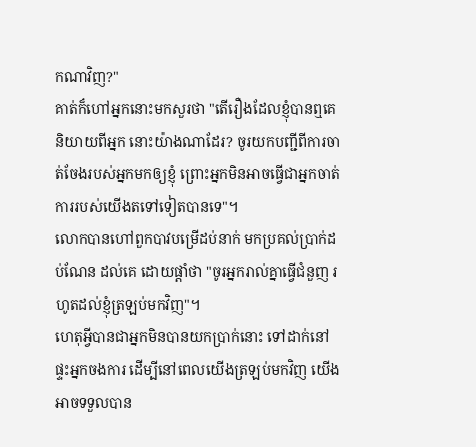កណាវិញ?"
គាត់ក៏ហៅអ្នកនោះមកសួរថា "តើរឿងដែលខ្ញុំបានឮគេនិយាយពីអ្នក នោះយ៉ាងណាដែរ? ចូរយកបញ្ជីពីការចាត់ចែងរបស់អ្នកមកឲ្យខ្ញុំ ព្រោះអ្នកមិនអាចធ្វើជាអ្នកចាត់ការរបស់យើងតទៅទៀតបានទេ"។
លោកបានហៅពួកបាវបម្រើដប់នាក់ មកប្រគល់ប្រាក់ដប់ណែន ដល់គេ ដោយផ្ដាំថា "ចូរអ្នករាល់គ្នាធ្វើជំនួញ រហូតដល់ខ្ញុំត្រឡប់មកវិញ"។
ហេតុអ្វីបានជាអ្នកមិនបានយកប្រាក់នោះ ទៅដាក់នៅផ្ទះអ្នកចងការ ដើម្បីនៅពេលយើងត្រឡប់មកវិញ យើងអាចទទួលបាន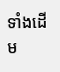ទាំងដើម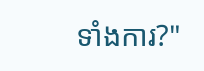ទាំងការ?"